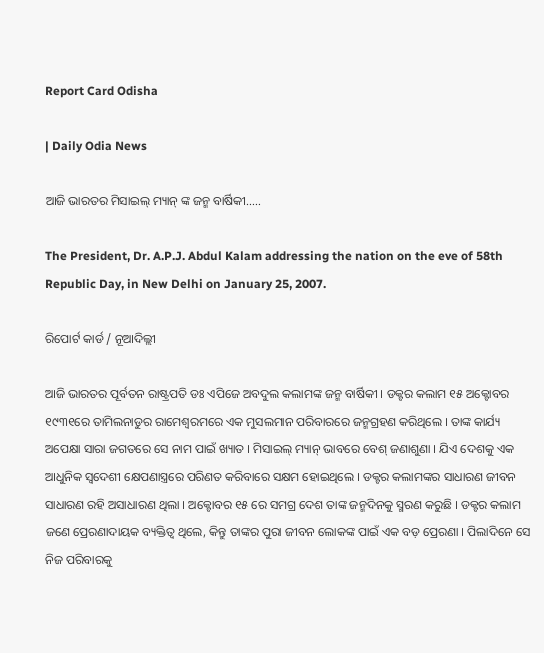Report Card Odisha

| Daily Odia News

ଆଜି ଭାରତର ମିସାଇଲ୍ ମ୍ୟାନ୍ ଙ୍କ ଜନ୍ମ ବାର୍ଷିକୀ…..

The President, Dr. A.P.J. Abdul Kalam addressing the nation on the eve of 58th Republic Day, in New Delhi on January 25, 2007.

ରିପୋର୍ଟ କାର୍ଡ / ନୂଆଦିଲ୍ଲୀ

ଆଜି ଭାରତର ପୂର୍ବତନ ରାଷ୍ଟ୍ରପତି ଡଃ ଏପିଜେ ଅବଦୁଲ କଲାମଙ୍କ ଜନ୍ମ ବାର୍ଷିକୀ । ଡକ୍ଟର କଲାମ ୧୫ ଅକ୍ଟୋବର ୧୯୩୧ରେ ତାମିଲନାଡୁର ରାମେଶ୍ୱରମରେ ଏକ ମୁସଲମାନ ପରିବାରରେ ଜନ୍ମଗ୍ରହଣ କରିଥିଲେ । ତାଙ୍କ କାର୍ଯ୍ୟ ଅପେକ୍ଷା ସାରା ଜଗତରେ ସେ ନାମ ପାଇଁ ଖ୍ୟାତ । ମିସାଇଲ୍ ମ୍ୟାନ୍ ଭାବରେ ବେଶ୍ ଜଣାଶୁଣା । ଯିଏ ଦେଶକୁ ଏକ ଆଧୁନିକ ସ୍ୱଦେଶୀ କ୍ଷେପଣାସ୍ତ୍ରରେ ପରିଣତ କରିବାରେ ସକ୍ଷମ ହୋଇଥିଲେ । ଡକ୍ଟର କଲାମଙ୍କର ସାଧାରଣ ଜୀବନ ସାଧାରଣ ରହି ଅସାଧାରଣ ଥିଲା । ଅକ୍ଟୋବର ୧୫ ରେ ସମଗ୍ର ଦେଶ ତାଙ୍କ ଜନ୍ମଦିନକୁ ସ୍ମରଣ କରୁଛି । ଡକ୍ଟର କଲାମ ଜଣେ ପ୍ରେରଣାଦାୟକ ବ୍ୟକ୍ତିତ୍ୱ ଥିଲେ, କିନ୍ତୁ ତାଙ୍କର ପୁରା ଜୀବନ ଲୋକଙ୍କ ପାଇଁ ଏକ ବଡ଼ ପ୍ରେରଣା । ପିଲାଦିନେ ସେ ନିଜ ପରିବାରକୁ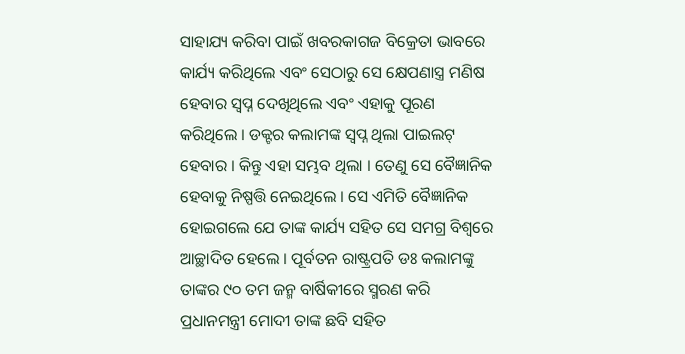ସାହାଯ୍ୟ କରିବା ପାଇଁ ଖବରକାଗଜ ବିକ୍ରେତା ଭାବରେ କାର୍ଯ୍ୟ କରିଥିଲେ ଏବଂ ସେଠାରୁ ସେ କ୍ଷେପଣାସ୍ତ୍ର ମଣିଷ ହେବାର ସ୍ୱପ୍ନ ଦେଖିଥିଲେ ଏବଂ ଏହାକୁ ପୂରଣ କରିଥିଲେ । ଡକ୍ଟର କଲାମଙ୍କ ସ୍ୱପ୍ନ ଥିଲା ପାଇଲଟ୍ ହେବାର । କିନ୍ତୁ ଏହା ସମ୍ଭବ ଥିଲା । ତେଣୁ ସେ ବୈଜ୍ଞାନିକ ହେବାକୁ ନିଷ୍ପତ୍ତି ନେଇଥିଲେ । ସେ ଏମିତି ବୈଜ୍ଞାନିକ ହୋଇଗଲେ ଯେ ତାଙ୍କ କାର୍ଯ୍ୟ ସହିତ ସେ ସମଗ୍ର ବିଶ୍ୱରେ ଆଚ୍ଛାଦିତ ହେଲେ । ପୂର୍ବତନ ରାଷ୍ଟ୍ରପତି ଡଃ କଲାମଙ୍କୁ ତାଙ୍କର ୯୦ ତମ ଜନ୍ମ ବାର୍ଷିକୀରେ ସ୍ମରଣ କରି ପ୍ରଧାନମନ୍ତ୍ରୀ ମୋଦୀ ତାଙ୍କ ଛବି ସହିତ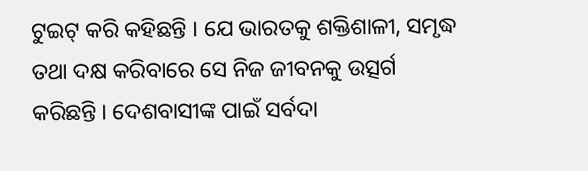ଟୁଇଟ୍ କରି କହିଛନ୍ତି । ଯେ ଭାରତକୁ ଶକ୍ତିଶାଳୀ, ସମୃଦ୍ଧ ତଥା ଦକ୍ଷ କରିବାରେ ସେ ନିଜ ଜୀବନକୁ ଉତ୍ସର୍ଗ କରିଛନ୍ତି । ଦେଶବାସୀଙ୍କ ପାଇଁ ସର୍ବଦା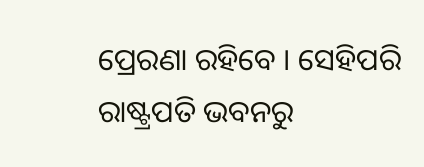ପ୍ରେରଣା ରହିବେ । ସେହିପରି ରାଷ୍ଟ୍ରପତି ଭବନରୁ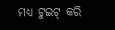ମଧ୍ୟ ଟୁଇଟ୍ କରି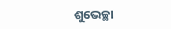ଶୁଭେଚ୍ଛା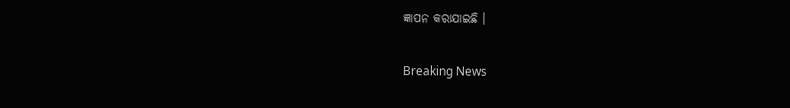ଜ୍ଞାପନ କରାଯାଇଛି ।

Breaking News